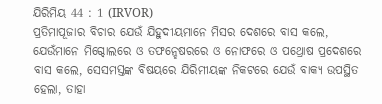ଯିରିମିୟ 44 : 1 (IRVOR)
ପ୍ରତିମାପୂଜାର ବିଚାର ଯେଉଁ ଯିହୁଦୀୟମାନେ ମିସର ଦେଶରେ ବାସ କଲେ, ଯେଉଁମାନେ ମିଗ୍ଦୋଲରେ ଓ ତଫନ୍ହେଷରରେ ଓ ନୋଫରେ ଓ ପଥ୍ରୋଷ ପ୍ରଦେଶରେ ବାସ କଲେ, ସେସମସ୍ତଙ୍କ ବିଷୟରେ ଯିରିମୀୟଙ୍କ ନିକଟରେ ଯେଉଁ ବାକ୍ୟ ଉପସ୍ଥିତ ହେଲା, ତାହା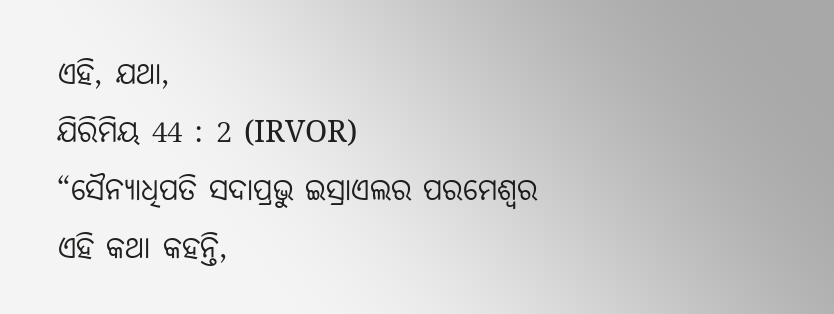ଏହି, ଯଥା,
ଯିରିମିୟ 44 : 2 (IRVOR)
“ସୈନ୍ୟାଧିପତି ସଦାପ୍ରଭୁ ଇସ୍ରାଏଲର ପରମେଶ୍ୱର ଏହି କଥା କହନ୍ତି,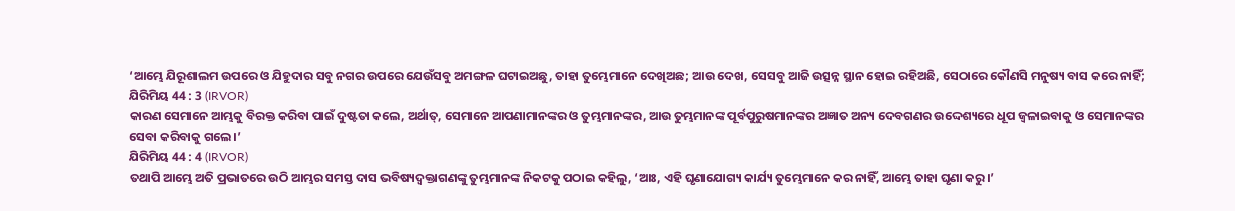‘ଆମ୍ଭେ ଯିରୂଶାଲମ ଉପରେ ଓ ଯିହୁଦାର ସବୁ ନଗର ଉପରେ ଯେଉଁସବୁ ଅମଙ୍ଗଳ ଘଟାଇଅଛୁ, ତାହା ତୁମ୍ଭେମାନେ ଦେଖିଅଛ; ଆଉ ଦେଖ, ସେସବୁ ଆଜି ଉତ୍ସନ୍ନ ସ୍ଥାନ ହୋଇ ରହିଅଛି, ସେଠାରେ କୌଣସି ମନୁଷ୍ୟ ବାସ କରେ ନାହିଁ;
ଯିରିମିୟ 44 : 3 (IRVOR)
କାରଣ ସେମାନେ ଆମ୍ଭକୁ ବିରକ୍ତ କରିବା ପାଇଁ ଦୁଷ୍ଟତା କଲେ, ଅର୍ଥାତ୍, ସେମାନେ ଆପଣାମାନଙ୍କର ଓ ତୁମ୍ଭମାନଙ୍କର, ଆଉ ତୁମ୍ଭମାନଙ୍କ ପୂର୍ବପୁରୁଷମାନଙ୍କର ଅଜ୍ଞାତ ଅନ୍ୟ ଦେବଗଣର ଉଦ୍ଦେଶ୍ୟରେ ଧୂପ ଜ୍ୱଳାଇବାକୁ ଓ ସେମାନଙ୍କର ସେବା କରିବାକୁ ଗଲେ।’
ଯିରିମିୟ 44 : 4 (IRVOR)
ତଥାପି ଆମ୍ଭେ ଅତି ପ୍ରଭାତରେ ଉଠି ଆମ୍ଭର ସମସ୍ତ ଦାସ ଭବିଷ୍ୟଦ୍ବକ୍ତାଗଣଙ୍କୁ ତୁମ୍ଭମାନଙ୍କ ନିକଟକୁ ପଠାଇ କହିଲୁ, ‘ଆଃ, ଏହି ଘୃଣାଯୋଗ୍ୟ କାର୍ଯ୍ୟ ତୁମ୍ଭେମାନେ କର ନାହିଁ, ଆମ୍ଭେ ତାହା ଘୃଣା କରୁ।’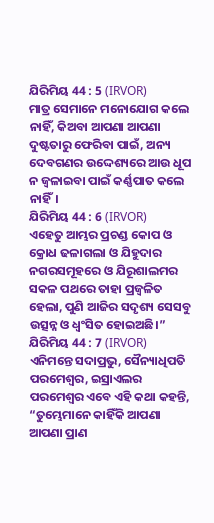ଯିରିମିୟ 44 : 5 (IRVOR)
ମାତ୍ର ସେମାନେ ମନୋଯୋଗ କଲେ ନାହିଁ, କିଅବା ଆପଣା ଆପଣା ଦୁଷ୍ଟତାରୁ ଫେରିବା ପାଇଁ, ଅନ୍ୟ ଦେବଗଣର ଉଦ୍ଦେଶ୍ୟରେ ଆଉ ଧୂପ ନ ଜ୍ୱଳାଇବା ପାଇଁ କର୍ଣ୍ଣପାତ କଲେ ନାହିଁ।
ଯିରିମିୟ 44 : 6 (IRVOR)
ଏହେତୁ ଆମ୍ଭର ପ୍ରଚଣ୍ଡ କୋପ ଓ କ୍ରୋଧ ଢଳାଗଲା ଓ ଯିହୁଦାର ନଗରସମୂହରେ ଓ ଯିରୂଶାଲମର ସକଳ ପଥରେ ତାହା ପ୍ରଜ୍ୱଳିତ ହେଲା, ପୁଣି ଆଜିର ସଦୃଶ୍ୟ ସେସବୁ ଉତ୍ସନ୍ନ ଓ ଧ୍ୱଂସିତ ହୋଇଅଛି।”
ଯିରିମିୟ 44 : 7 (IRVOR)
ଏନିମନ୍ତେ ସଦାପ୍ରଭୁ, ସୈନ୍ୟାଧିପତି ପରମେଶ୍ୱର, ଇସ୍ରାଏଲର ପରମେଶ୍ୱର ଏବେ ଏହି କଥା କହନ୍ତି, “ତୁମ୍ଭେମାନେ କାହିଁକି ଆପଣା ଆପଣା ପ୍ରାଣ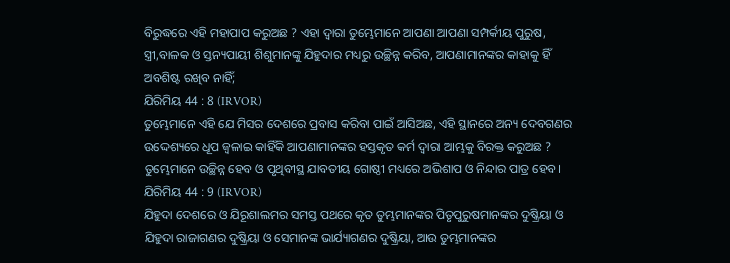ବିରୁଦ୍ଧରେ ଏହି ମହାପାପ କରୁଅଛ ? ଏହା ଦ୍ୱାରା ତୁମ୍ଭେମାନେ ଆପଣା ଆପଣା ସମ୍ପର୍କୀୟ ପୁରୁଷ, ସ୍ତ୍ରୀ,ବାଳକ ଓ ସ୍ତନ୍ୟପାୟୀ ଶିଶୁମାନଙ୍କୁ ଯିହୁଦାର ମଧ୍ୟରୁ ଉଚ୍ଛିନ୍ନ କରିବ, ଆପଣାମାନଙ୍କର କାହାକୁ ହିଁ ଅବଶିଷ୍ଟ ରଖିବ ନାହିଁ;
ଯିରିମିୟ 44 : 8 (IRVOR)
ତୁମ୍ଭେମାନେ ଏହି ଯେ ମିସର ଦେଶରେ ପ୍ରବାସ କରିବା ପାଇଁ ଆସିଅଛ, ଏହି ସ୍ଥାନରେ ଅନ୍ୟ ଦେବଗଣର ଉଦ୍ଦେଶ୍ୟରେ ଧୂପ ଜ୍ୱଳାଇ କାହିଁକି ଆପଣାମାନଙ୍କର ହସ୍ତକୃତ କର୍ମ ଦ୍ୱାରା ଆମ୍ଭକୁ ବିରକ୍ତ କରୁଅଛ ? ତୁମ୍ଭେମାନେ ଉଚ୍ଛିନ୍ନ ହେବ ଓ ପୃଥିବୀସ୍ଥ ଯାବତୀୟ ଗୋଷ୍ଠୀ ମଧ୍ୟରେ ଅଭିଶାପ ଓ ନିନ୍ଦାର ପାତ୍ର ହେବ।
ଯିରିମିୟ 44 : 9 (IRVOR)
ଯିହୁଦା ଦେଶରେ ଓ ଯିରୂଶାଲମର ସମସ୍ତ ପଥରେ କୃତ ତୁମ୍ଭମାନଙ୍କର ପିତୃପୁରୁଷମାନଙ୍କର ଦୁଷ୍କ୍ରିୟା ଓ ଯିହୁଦା ରାଜାଗଣର ଦୁଷ୍କ୍ରିୟା ଓ ସେମାନଙ୍କ ଭାର୍ଯ୍ୟାଗଣର ଦୁଷ୍କ୍ରିୟା, ଆଉ ତୁମ୍ଭମାନଙ୍କର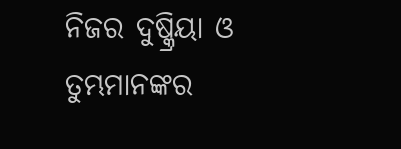ନିଜର ଦୁଷ୍କ୍ରିୟା ଓ ତୁମ୍ଭମାନଙ୍କର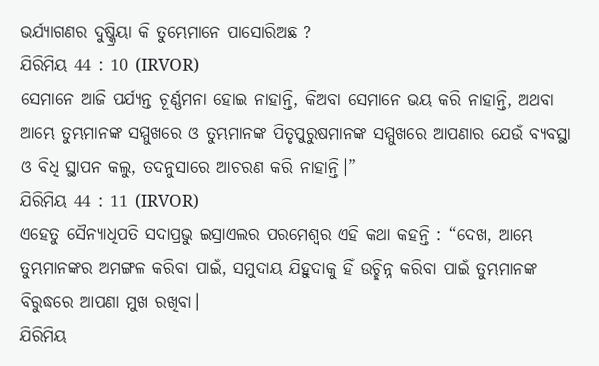ଭର୍ଯ୍ୟାଗଣର ଦୁଷ୍କ୍ରିୟା କି ତୁମ୍ଭେମାନେ ପାସୋରିଅଛ ?
ଯିରିମିୟ 44 : 10 (IRVOR)
ସେମାନେ ଆଜି ପର୍ଯ୍ୟନ୍ତ ଚୂର୍ଣ୍ଣମନା ହୋଇ ନାହାନ୍ତି, କିଅବା ସେମାନେ ଭୟ କରି ନାହାନ୍ତି, ଅଥବା ଆମ୍ଭେ ତୁମ୍ଭମାନଙ୍କ ସମ୍ମୁଖରେ ଓ ତୁମ୍ଭମାନଙ୍କ ପିତୃପୁରୁଷମାନଙ୍କ ସମ୍ମୁଖରେ ଆପଣାର ଯେଉଁ ବ୍ୟବସ୍ଥା ଓ ବିଧି ସ୍ଥାପନ କଲୁ, ତଦନୁସାରେ ଆଚରଣ କରି ନାହାନ୍ତି।”
ଯିରିମିୟ 44 : 11 (IRVOR)
ଏହେତୁ ସୈନ୍ୟାଧିପତି ସଦାପ୍ରଭୁ ଇସ୍ରାଏଲର ପରମେଶ୍ୱର ଏହି କଥା କହନ୍ତି : “ଦେଖ, ଆମ୍ଭେ ତୁମ୍ଭମାନଙ୍କର ଅମଙ୍ଗଳ କରିବା ପାଇଁ, ସମୁଦାୟ ଯିହୁଦାକୁ ହିଁ ଉଚ୍ଛିନ୍ନ କରିବା ପାଇଁ ତୁମ୍ଭମାନଙ୍କ ବିରୁଦ୍ଧରେ ଆପଣା ମୁଖ ରଖିବା।
ଯିରିମିୟ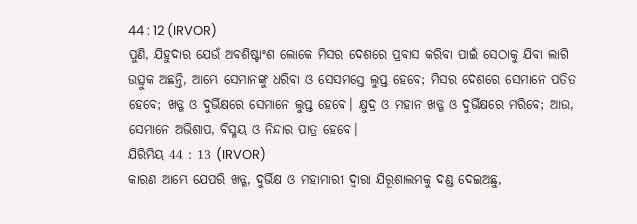44 : 12 (IRVOR)
ପୁଣି, ଯିହୁଦାର ଯେଉଁ ଅବଶିଷ୍ଟାଂଶ ଲୋକେ ମିସର ଦେଶରେ ପ୍ରବାସ କରିବା ପାଇଁ ସେଠାକୁ ଯିବା ଲାଗି ଉତ୍ସୁକ ଅଛନ୍ତି, ଆମ୍ଭେ ସେମାନଙ୍କୁ ଧରିବା ଓ ସେସମସ୍ତେ ଲୁପ୍ତ ହେବେ; ମିସର ଦେଶରେ ସେମାନେ ପତିତ ହେବେ; ଖଡ୍ଗ ଓ ଦୁର୍ଭିକ୍ଷରେ ସେମାନେ ଲୁପ୍ତ ହେବେ। କ୍ଷୁଦ୍ର ଓ ମହାନ ଖଡ୍ଗ ଓ ଦୁର୍ଭିକ୍ଷରେ ମରିବେ; ଆଉ, ସେମାନେ ଅଭିଶାପ, ବିସ୍ମୟ ଓ ନିନ୍ଦାର ପାତ୍ର ହେବେ।
ଯିରିମିୟ 44 : 13 (IRVOR)
କାରଣ ଆମ୍ଭେ ଯେପରି ଖଡ୍ଗ, ଦୁର୍ଭିକ୍ଷ ଓ ମହାମାରୀ ଦ୍ୱାରା ଯିରୂଶାଲମକୁ ଦଣ୍ଡ ଦେଇଅଛୁ,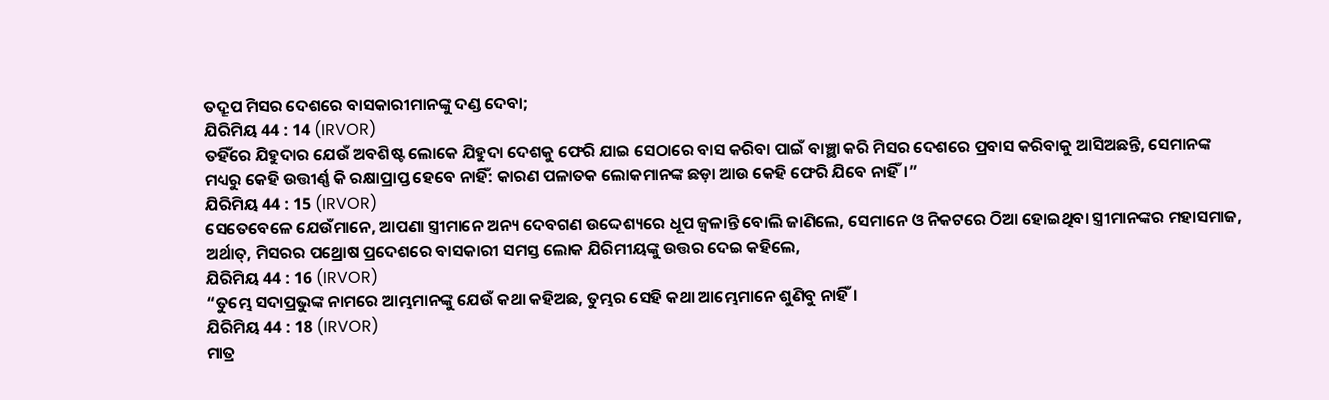ତଦ୍ରୂପ ମିସର ଦେଶରେ ବାସକାରୀମାନଙ୍କୁ ଦଣ୍ଡ ଦେବା;
ଯିରିମିୟ 44 : 14 (IRVOR)
ତହିଁରେ ଯିହୁଦାର ଯେଉଁ ଅବଶିଷ୍ଟ ଲୋକେ ଯିହୁଦା ଦେଶକୁ ଫେରି ଯାଇ ସେଠାରେ ବାସ କରିବା ପାଇଁ ବାଞ୍ଛା କରି ମିସର ଦେଶରେ ପ୍ରବାସ କରିବାକୁ ଆସିଅଛନ୍ତି, ସେମାନଙ୍କ ମଧ୍ୟରୁ କେହି ଉତ୍ତୀର୍ଣ୍ଣ କି ରକ୍ଷାପ୍ରାପ୍ତ ହେବେ ନାହିଁ: କାରଣ ପଳାତକ ଲୋକମାନଙ୍କ ଛଡ଼ା ଆଉ କେହି ଫେରି ଯିବେ ନାହିଁ।”
ଯିରିମିୟ 44 : 15 (IRVOR)
ସେତେବେଳେ ଯେଉଁମାନେ, ଆପଣା ସ୍ତ୍ରୀମାନେ ଅନ୍ୟ ଦେବଗଣ ଉଦ୍ଦେଶ୍ୟରେ ଧୂପ ଜ୍ୱଳାନ୍ତି ବୋଲି ଜାଣିଲେ, ସେମାନେ ଓ ନିକଟରେ ଠିଆ ହୋଇଥିବା ସ୍ତ୍ରୀମାନଙ୍କର ମହାସମାଜ, ଅର୍ଥାତ୍, ମିସରର ପଥ୍ରୋଷ ପ୍ରଦେଶରେ ବାସକାରୀ ସମସ୍ତ ଲୋକ ଯିରିମୀୟଙ୍କୁ ଉତ୍ତର ଦେଇ କହିଲେ,
ଯିରିମିୟ 44 : 16 (IRVOR)
“ତୁମ୍ଭେ ସଦାପ୍ରଭୁଙ୍କ ନାମରେ ଆମ୍ଭମାନଙ୍କୁ ଯେଉଁ କଥା କହିଅଛ, ତୁମ୍ଭର ସେହି କଥା ଆମ୍ଭେମାନେ ଶୁଣିବୁ ନାହିଁ।
ଯିରିମିୟ 44 : 18 (IRVOR)
ମାତ୍ର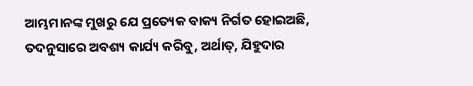ଆମ୍ଭମାନଙ୍କ ମୁଖରୁ ଯେ ପ୍ରତ୍ୟେକ ବାକ୍ୟ ନିର୍ଗତ ହୋଇଅଛି, ତଦନୁସାରେ ଅବଶ୍ୟ କାର୍ଯ୍ୟ କରିବୁ, ଅର୍ଥାତ୍, ଯିହୁଦାର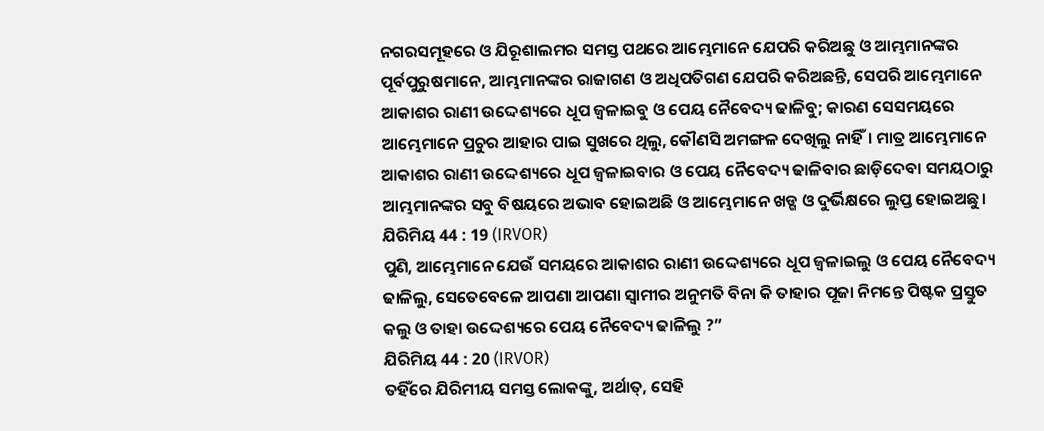ନଗରସମୂହରେ ଓ ଯିରୂଶାଲମର ସମସ୍ତ ପଥରେ ଆମ୍ଭେମାନେ ଯେପରି କରିଅଛୁ ଓ ଆମ୍ଭମାନଙ୍କର ପୂର୍ବପୁରୁଷମାନେ, ଆମ୍ଭମାନଙ୍କର ରାଜାଗଣ ଓ ଅଧିପତିଗଣ ଯେପରି କରିଅଛନ୍ତି, ସେପରି ଆମ୍ଭେମାନେ ଆକାଶର ରାଣୀ ଉଦ୍ଦେଶ୍ୟରେ ଧୂପ ଜ୍ୱଳାଇବୁ ଓ ପେୟ ନୈବେଦ୍ୟ ଢାଳିବୁ; କାରଣ ସେସମୟରେ ଆମ୍ଭେମାନେ ପ୍ରଚୁର ଆହାର ପାଇ ସୁଖରେ ଥିଲୁ, କୌଣସି ଅମଙ୍ଗଳ ଦେଖିଲୁ ନାହିଁ। ମାତ୍ର ଆମ୍ଭେମାନେ ଆକାଶର ରାଣୀ ଉଦ୍ଦେଶ୍ୟରେ ଧୂପ ଜ୍ୱଳାଇବାର ଓ ପେୟ ନୈବେଦ୍ୟ ଢାଳିବାର ଛାଡ଼ିଦେବା ସମୟଠାରୁ ଆମ୍ଭମାନଙ୍କର ସବୁ ବିଷୟରେ ଅଭାବ ହୋଇଅଛି ଓ ଆମ୍ଭେମାନେ ଖଡ୍ଗ ଓ ଦୁର୍ଭିକ୍ଷରେ ଲୁପ୍ତ ହୋଇଅଛୁ।
ଯିରିମିୟ 44 : 19 (IRVOR)
ପୁଣି, ଆମ୍ଭେମାନେ ଯେଉଁ ସମୟରେ ଆକାଶର ରାଣୀ ଉଦ୍ଦେଶ୍ୟରେ ଧୂପ ଜ୍ୱଳାଇଲୁ ଓ ପେୟ ନୈବେଦ୍ୟ ଢାଳିଲୁ, ସେତେବେଳେ ଆପଣା ଆପଣା ସ୍ୱାମୀର ଅନୁମତି ବିନା କି ତାହାର ପୂଜା ନିମନ୍ତେ ପିଷ୍ଟକ ପ୍ରସ୍ତୁତ କଲୁ ଓ ତାହା ଉଦ୍ଦେଶ୍ୟରେ ପେୟ ନୈବେଦ୍ୟ ଢାଳିଲୁ ?”
ଯିରିମିୟ 44 : 20 (IRVOR)
ତହିଁରେ ଯିରିମୀୟ ସମସ୍ତ ଲୋକଙ୍କୁ, ଅର୍ଥାତ୍, ସେହି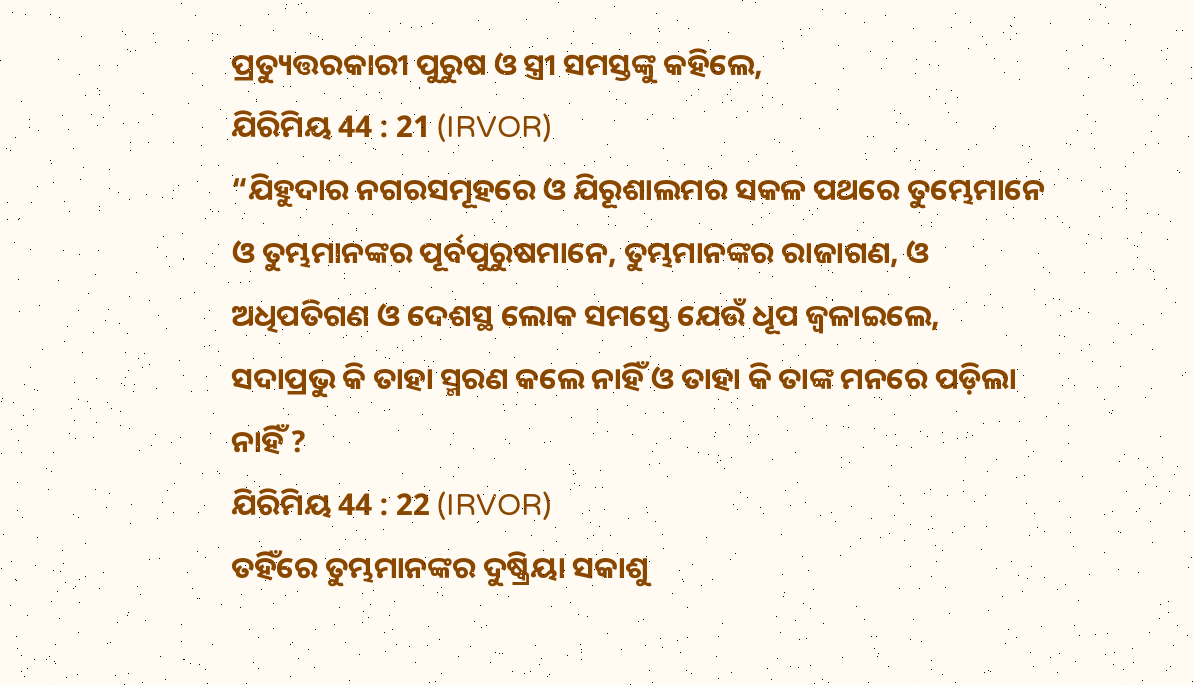ପ୍ରତ୍ୟୁତ୍ତରକାରୀ ପୁରୁଷ ଓ ସ୍ତ୍ରୀ ସମସ୍ତଙ୍କୁ କହିଲେ,
ଯିରିମିୟ 44 : 21 (IRVOR)
“ଯିହୁଦାର ନଗରସମୂହରେ ଓ ଯିରୂଶାଲମର ସକଳ ପଥରେ ତୁମ୍ଭେମାନେ ଓ ତୁମ୍ଭମାନଙ୍କର ପୂର୍ବପୁରୁଷମାନେ, ତୁମ୍ଭମାନଙ୍କର ରାଜାଗଣ, ଓ ଅଧିପତିଗଣ ଓ ଦେଶସ୍ଥ ଲୋକ ସମସ୍ତେ ଯେଉଁ ଧୂପ ଜ୍ୱଳାଇଲେ, ସଦାପ୍ରଭୁ କି ତାହା ସ୍ମରଣ କଲେ ନାହିଁ ଓ ତାହା କି ତାଙ୍କ ମନରେ ପଡ଼ିଲା ନାହିଁ ?
ଯିରିମିୟ 44 : 22 (IRVOR)
ତହିଁରେ ତୁମ୍ଭମାନଙ୍କର ଦୁଷ୍କ୍ରିୟା ସକାଶୁ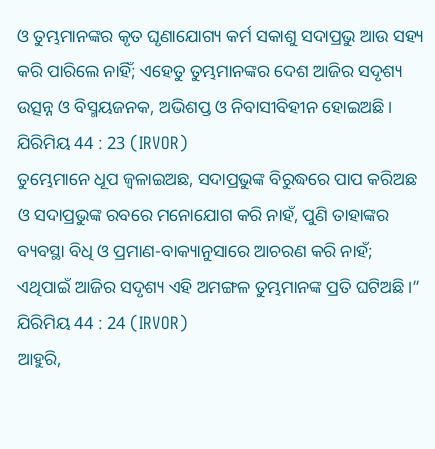ଓ ତୁମ୍ଭମାନଙ୍କର କୃତ ଘୃଣାଯୋଗ୍ୟ କର୍ମ ସକାଶୁ ସଦାପ୍ରଭୁ ଆଉ ସହ୍ୟ କରି ପାରିଲେ ନାହିଁ; ଏହେତୁ ତୁମ୍ଭମାନଙ୍କର ଦେଶ ଆଜିର ସଦୃଶ୍ୟ ଉତ୍ସନ୍ନ ଓ ବିସ୍ମୟଜନକ, ଅଭିଶପ୍ତ ଓ ନିବାସୀବିହୀନ ହୋଇଅଛି।
ଯିରିମିୟ 44 : 23 (IRVOR)
ତୁମ୍ଭେମାନେ ଧୂପ ଜ୍ୱଳାଇଅଛ, ସଦାପ୍ରଭୁଙ୍କ ବିରୁଦ୍ଧରେ ପାପ କରିଅଛ ଓ ସଦାପ୍ରଭୁଙ୍କ ରବରେ ମନୋଯୋଗ କରି ନାହଁ, ପୁଣି ତାହାଙ୍କର ବ୍ୟବସ୍ଥା ବିଧି ଓ ପ୍ରମାଣ-ବାକ୍ୟାନୁସାରେ ଆଚରଣ କରି ନାହଁ; ଏଥିପାଇଁ ଆଜିର ସଦୃଶ୍ୟ ଏହି ଅମଙ୍ଗଳ ତୁମ୍ଭମାନଙ୍କ ପ୍ରତି ଘଟିଅଛି।”
ଯିରିମିୟ 44 : 24 (IRVOR)
ଆହୁରି,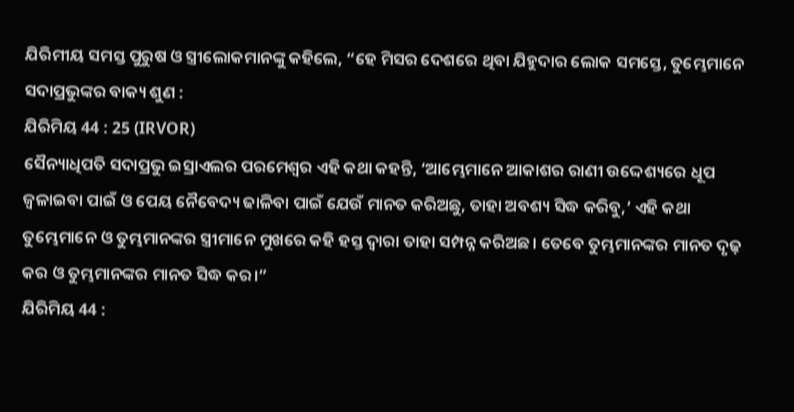ଯିରିମୀୟ ସମସ୍ତ ପୁରୁଷ ଓ ସ୍ତ୍ରୀଲୋକମାନଙ୍କୁ କହିଲେ, “ହେ ମିସର ଦେଶରେ ଥିବା ଯିହୁଦାର ଲୋକ ସମସ୍ତେ, ତୁମ୍ଭେମାନେ ସଦାପ୍ରଭୁଙ୍କର ବାକ୍ୟ ଶୁଣ :
ଯିରିମିୟ 44 : 25 (IRVOR)
ସୈନ୍ୟାଧିପତି ସଦାପ୍ରଭୁ ଇସ୍ରାଏଲର ପରମେଶ୍ୱର ଏହି କଥା କହନ୍ତି, ‘ଆମ୍ଭେମାନେ ଆକାଶର ରାଣୀ ଉଦ୍ଦେଶ୍ୟରେ ଧୂପ ଜ୍ୱଳାଇବା ପାଇଁ ଓ ପେୟ ନୈବେଦ୍ୟ ଢାଳିବା ପାଇଁ ଯେଉଁ ମାନତ କରିଅଛୁ, ତାହା ଅବଶ୍ୟ ସିଦ୍ଧ କରିବୁ,’ ଏହି କଥା ତୁମ୍ଭେମାନେ ଓ ତୁମ୍ଭମାନଙ୍କର ସ୍ତ୍ରୀମାନେ ମୁଖରେ କହି ହସ୍ତ ଦ୍ୱାରା ତାହା ସମ୍ପନ୍ନ କରିଅଛ। ତେବେ ତୁମ୍ଭମାନଙ୍କର ମାନତ ଦୃଢ଼ କର ଓ ତୁମ୍ଭମାନଙ୍କର ମାନତ ସିଦ୍ଧ କର।”
ଯିରିମିୟ 44 :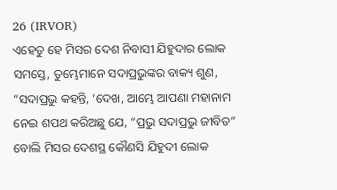26 (IRVOR)
ଏହେତୁ ହେ ମିସର ଦେଶ ନିବାସୀ ଯିହୁଦାର ଲୋକ ସମସ୍ତେ, ତୁମ୍ଭେମାନେ ସଦାପ୍ରଭୁଙ୍କର ବାକ୍ୟ ଶୁଣ, “ସଦାପ୍ରଭୁ କହନ୍ତି, ‘ଦେଖ, ଆମ୍ଭେ ଆପଣା ମହାନାମ ନେଇ ଶପଥ କରିଅଛୁ ଯେ, “ପ୍ରଭୁ ସଦାପ୍ରଭୁ ଜୀବିତ” ବୋଲି ମିସର ଦେଶସ୍ଥ କୌଣସି ଯିହୁଦୀ ଲୋକ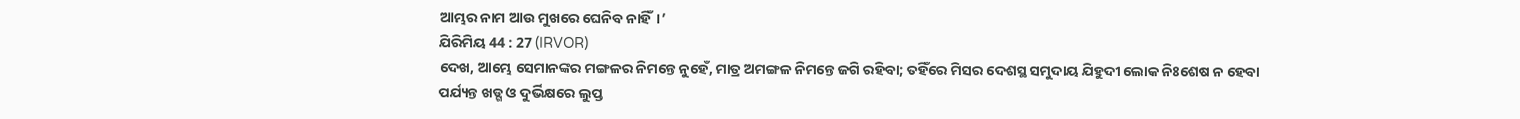ଆମ୍ଭର ନାମ ଆଉ ମୁଖରେ ଘେନିବ ନାହିଁ।’
ଯିରିମିୟ 44 : 27 (IRVOR)
ଦେଖ, ଆମ୍ଭେ ସେମାନଙ୍କର ମଙ୍ଗଳର ନିମନ୍ତେ ନୁହେଁ, ମାତ୍ର ଅମଙ୍ଗଳ ନିମନ୍ତେ ଜଗି ରହିବା; ତହିଁରେ ମିସର ଦେଶସ୍ଥ ସମୁଦାୟ ଯିହୁଦୀ ଲୋକ ନିଃଶେଷ ନ ହେବା ପର୍ଯ୍ୟନ୍ତ ଖଡ୍ଗ ଓ ଦୁର୍ଭିକ୍ଷରେ ଲୁପ୍ତ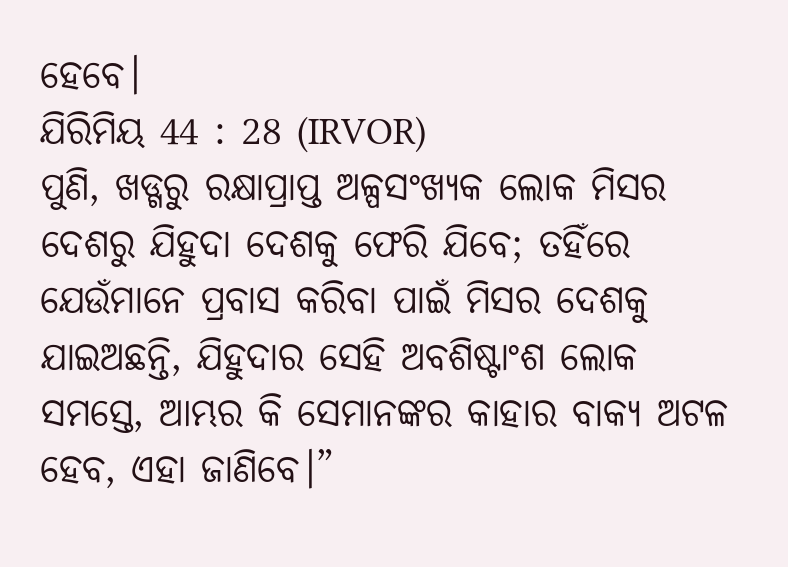ହେବେ।
ଯିରିମିୟ 44 : 28 (IRVOR)
ପୁଣି, ଖଡ୍ଗରୁ ରକ୍ଷାପ୍ରାପ୍ତ ଅଳ୍ପସଂଖ୍ୟକ ଲୋକ ମିସର ଦେଶରୁ ଯିହୁଦା ଦେଶକୁ ଫେରି ଯିବେ; ତହିଁରେ ଯେଉଁମାନେ ପ୍ରବାସ କରିବା ପାଇଁ ମିସର ଦେଶକୁ ଯାଇଅଛନ୍ତି, ଯିହୁଦାର ସେହି ଅବଶିଷ୍ଟାଂଶ ଲୋକ ସମସ୍ତେ, ଆମ୍ଭର କି ସେମାନଙ୍କର କାହାର ବାକ୍ୟ ଅଟଳ ହେବ, ଏହା ଜାଣିବେ।”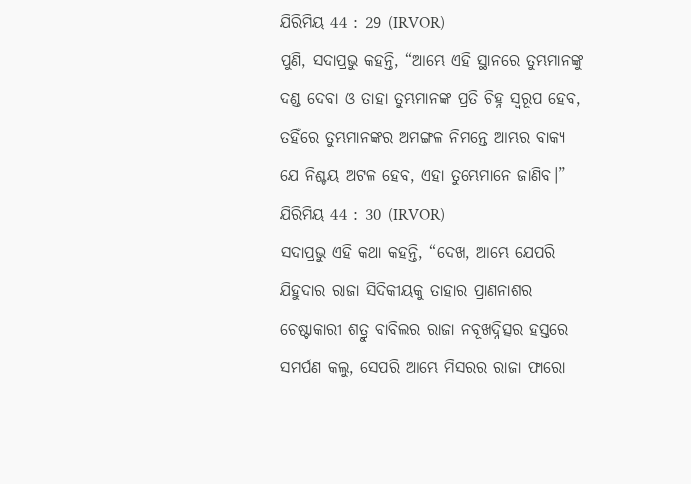ଯିରିମିୟ 44 : 29 (IRVOR)
ପୁଣି, ସଦାପ୍ରଭୁ କହନ୍ତି, “ଆମ୍ଭେ ଏହି ସ୍ଥାନରେ ତୁମ୍ଭମାନଙ୍କୁ ଦଣ୍ଡ ଦେବା ଓ ତାହା ତୁମ୍ଭମାନଙ୍କ ପ୍ରତି ଚିହ୍ନ ସ୍ୱରୂପ ହେବ, ତହିଁରେ ତୁମ୍ଭମାନଙ୍କର ଅମଙ୍ଗଳ ନିମନ୍ତେ ଆମ୍ଭର ବାକ୍ୟ ଯେ ନିଶ୍ଚୟ ଅଟଳ ହେବ, ଏହା ତୁମ୍ଭେମାନେ ଜାଣିବ।”
ଯିରିମିୟ 44 : 30 (IRVOR)
ସଦାପ୍ରଭୁ ଏହି କଥା କହନ୍ତି, “ଦେଖ, ଆମ୍ଭେ ଯେପରି ଯିହୁଦାର ରାଜା ସିଦିକୀୟକୁ ତାହାର ପ୍ରାଣନାଶର ଚେଷ୍ଟାକାରୀ ଶତ୍ରୁ ବାବିଲର ରାଜା ନବୂଖଦ୍ନିତ୍ସର ହସ୍ତରେ ସମର୍ପଣ କଲୁ, ସେପରି ଆମ୍ଭେ ମିସରର ରାଜା ଫାରୋ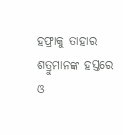ହଫ୍ରାକୁ ତାହାର ଶତ୍ରୁମାନଙ୍କ ହସ୍ତରେ ଓ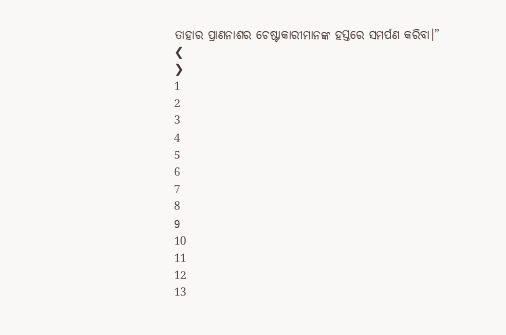ତାହାର ପ୍ରାଣନାଶର ଚେଷ୍ଟାକାରୀମାନଙ୍କ ହସ୍ତରେ ସମର୍ପଣ କରିବା।”
❮
❯
1
2
3
4
5
6
7
8
9
10
11
12
13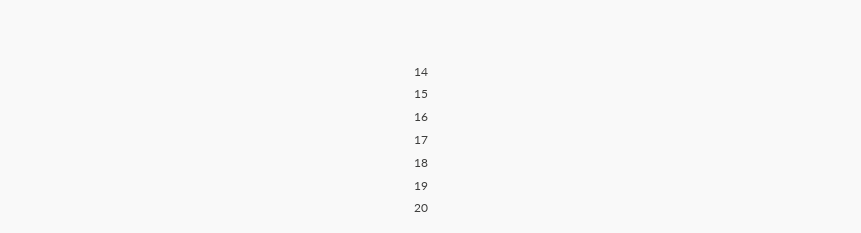14
15
16
17
18
19
20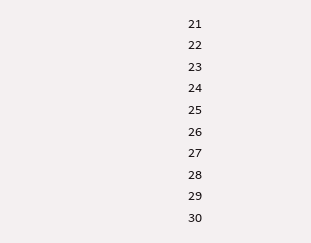21
22
23
24
25
26
27
28
29
30